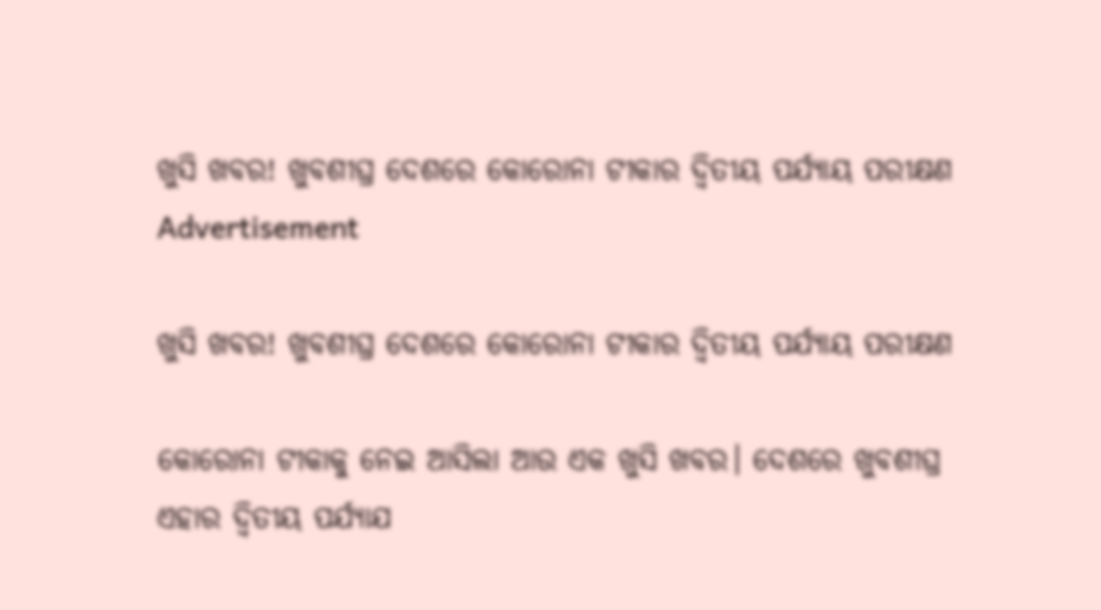ଖୁସି ଖବର! ଖୁବଶୀଘ୍ର ଦେଶରେ କୋରୋନା ଟୀକାର ଦ୍ୱିତୀୟ ପର୍ଯ୍ୟାୟ ପରୀକ୍ଷଣ
Advertisement

ଖୁସି ଖବର! ଖୁବଶୀଘ୍ର ଦେଶରେ କୋରୋନା ଟୀକାର ଦ୍ୱିତୀୟ ପର୍ଯ୍ୟାୟ ପରୀକ୍ଷଣ

କୋରୋନା ଟୀକାକୁ ନେଇ ଆସିଲା ଆଉ ଏକ ଖୁସି ଖବର। ଦେଶରେ ଖୁବଶୀଘ୍ର ଏହାର ଦ୍ୱିତୀୟ ପର୍ଯ୍ୟାଯ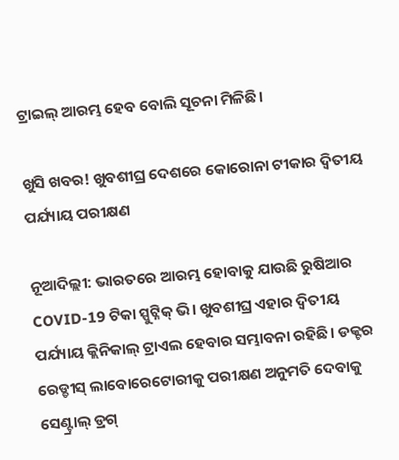ଟ୍ରାଇଲ୍ ଆରମ୍ଭ ହେବ ବୋଲି ସୂଚନା ମିଳିଛି।

ଖୁସି ଖବର! ଖୁବଶୀଘ୍ର ଦେଶରେ କୋରୋନା ଟୀକାର ଦ୍ୱିତୀୟ ପର୍ଯ୍ୟାୟ ପରୀକ୍ଷଣ

ନୂଆଦିଲ୍ଲୀ: ଭାରତରେ ଆରମ୍ଭ ହୋବାକୁ ଯାଉଛି ରୁଷିଆର COVID-19 ଟିକା ସ୍ପୁଟ୍ନିକ୍ ଭି। ଖୁବଶୀଘ୍ର ଏହାର ଦ୍ୱିତୀୟ ପର୍ଯ୍ୟାୟ କ୍ଲିନିକାଲ୍ ଟ୍ରାଏଲ ହେବାର ସମ୍ଭାବନା ରହିଛି। ଡକ୍ଟର ରେଡ୍ଡୀସ୍ ଲାବୋରେଟୋରୀକୁ ପରୀକ୍ଷଣ ଅନୁମତି ଦେବାକୁ ସେଣ୍ଟ୍ରାଲ୍ ଡ୍ରଗ୍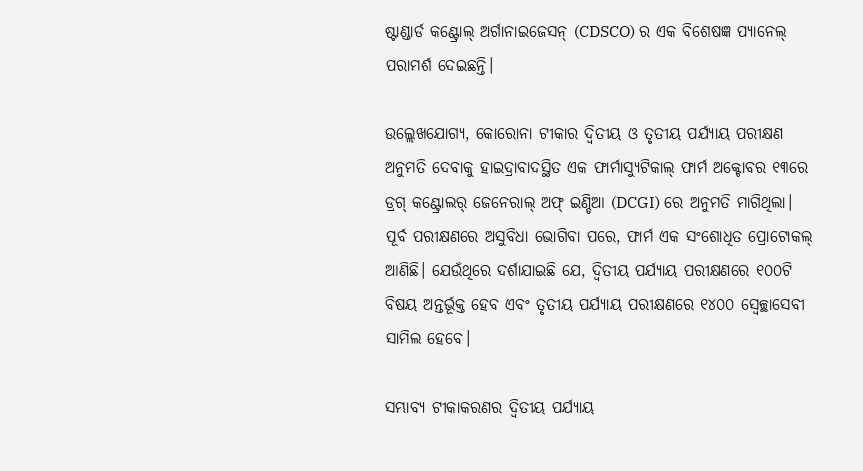ଷ୍ଟାଣ୍ଡାର୍ଡ କଣ୍ଟ୍ରୋଲ୍ ଅର୍ଗାନାଇଜେସନ୍ (CDSCO) ର ଏକ ବିଶେଷଜ୍ଞ ପ୍ୟାନେଲ୍ ପରାମର୍ଶ ଦେଇଛନ୍ତି।

ଉଲ୍ଲେଖଯୋଗ୍ୟ, କୋରୋନା ଟୀକାର ଦ୍ୱିତୀୟ ଓ ତୃତୀୟ ପର୍ଯ୍ୟାୟ ପରୀକ୍ଷଣ ଅନୁମତି ଦେବାକୁ ହାଇଦ୍ରାବାଦସ୍ଥିତ ଏକ ଫାର୍ମାସ୍ୟୁଟିକାଲ୍ ଫାର୍ମ ଅକ୍ଟୋବର ୧୩ରେ ଡ୍ରଗ୍ କଣ୍ଟ୍ରୋଲର୍ ଜେନେରାଲ୍ ଅଫ୍ ଇଣ୍ଡିଆ (DCGI) ରେ ଅନୁମତି ମାଗିଥିଲା। ପୂର୍ବ ପରୀକ୍ଷଣରେ ଅସୁବିଧା ଭୋଗିବା ପରେ, ଫାର୍ମ ଏକ ସଂଶୋଧିତ ପ୍ରୋଟୋକଲ୍ ଆଣିଛି। ଯେଉଁଥିରେ ଦର୍ଶାଯାଇଛି ଯେ, ଦ୍ୱିତୀୟ ପର୍ଯ୍ୟାୟ ପରୀକ୍ଷଣରେ ୧୦୦ଟି ବିଷୟ ଅନ୍ତର୍ଭୂକ୍ତ ହେବ ଏବଂ ତୃତୀୟ ପର୍ଯ୍ୟାୟ ପରୀକ୍ଷଣରେ ୧୪୦୦ ସ୍ୱେଚ୍ଛାସେବୀ ସାମିଲ ହେବେ।

ସମ୍ଭାବ୍ୟ ଟୀକାକରଣର ଦ୍ୱିତୀୟ ପର୍ଯ୍ୟାୟ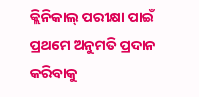କ୍ଲିନିକାଲ୍ ପରୀକ୍ଷା ପାଇଁ ପ୍ରଥମେ ଅନୁମତି ପ୍ରଦାନ କରିବାକୁ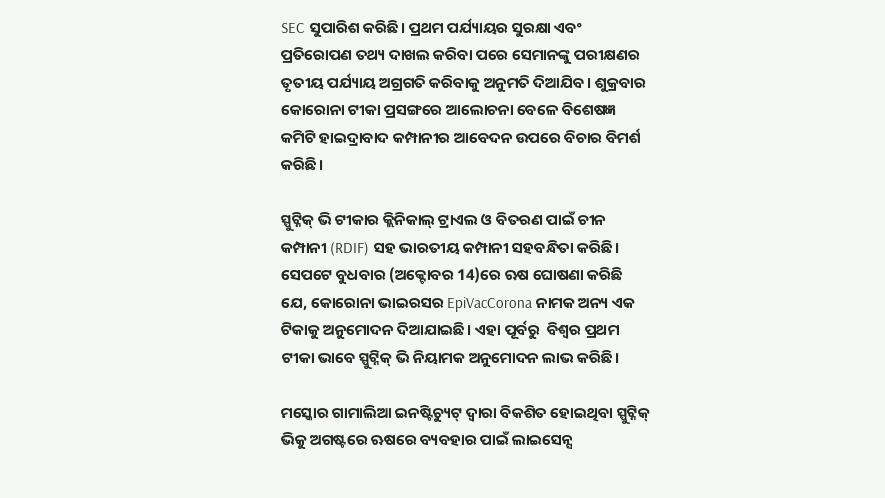SEC ସୁପାରିଶ କରିଛି। ପ୍ରଥମ ପର୍ଯ୍ୟାୟର ସୁରକ୍ଷା ଏବଂ ପ୍ରତିରୋପଣ ତଥ୍ୟ ଦାଖଲ କରିବା ପରେ ସେମାନଙ୍କୁ ପରୀକ୍ଷଣର ତୃତୀୟ ପର୍ଯ୍ୟାୟ ଅଗ୍ରଗତି କରିବାକୁ ଅନୁମତି ଦିଆଯିବ। ଶୁକ୍ରବାର କୋରୋନା ଟୀକା ପ୍ରସଙ୍ଗରେ ଆଲୋଚନା ବେଳେ ବିଶେଷଜ୍ଞ କମିଟି ହାଇଦ୍ରାବାଦ କମ୍ପାନୀର ଆବେଦନ ଉପରେ ବିଚାର ବିମର୍ଶ କରିଛି।

ସ୍ପୁଟ୍ନିକ୍ ଭି ଟୀକାର କ୍ଲିନିକାଲ୍ ଟ୍ରାଏଲ ଓ ବିତରଣ ପାଇଁ ଚୀନ କମ୍ପାନୀ (RDIF) ସହ ଭାରତୀୟ କମ୍ପାନୀ ସହବନ୍ଧିତା କରିଛି। ସେପଟେ ବୁଧବାର (ଅକ୍ଟୋବର 14)ରେ ଋଷ ଘୋଷଣା କରିଛି ଯେ, କୋରୋନା ଭାଇରସର EpiVacCorona ନାମକ ଅନ୍ୟ ଏକ ଟିକାକୁ ଅନୁମୋଦନ ଦିଆଯାଇଛି। ଏହା ପୂର୍ବରୁ  ବିଶ୍ୱର ପ୍ରଥମ ଟୀକା ଭାବେ ସ୍ପୁଟ୍ନିକ୍ ଭି ନିୟାମକ ଅନୁମୋଦନ ଲାଭ କରିଛି।

ମସ୍କୋର ଗାମାଲିଆ ଇନଷ୍ଟିଚ୍ୟୁଟ୍ ଦ୍ୱାରା ବିକଶିତ ହୋଇଥିବା ସ୍ପୁଟ୍ନିକ୍ ଭିକୁ ଅଗଷ୍ଟରେ ଋଷରେ ବ୍ୟବହାର ପାଇଁ ଲାଇସେନ୍ସ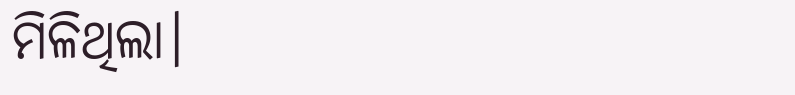ମିଳିଥିଲା।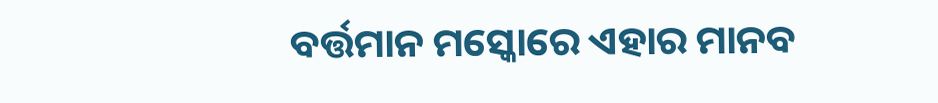ବର୍ତ୍ତମାନ ମସ୍କୋରେ ଏହାର ମାନବ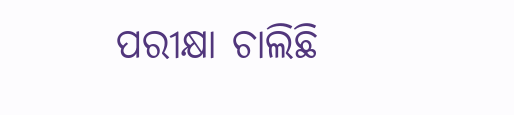ପରୀକ୍ଷା ଚାଲିଛି